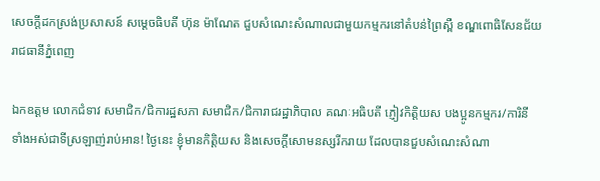សេចក្តីដកស្រង់ប្រសាសន៍ សម្ដេចធិបតី ហ៊ុន ម៉ាណែត ជួបសំណេះសំណាលជាមួយកម្មករនៅតំបន់ព្រៃស្ពឺ ខណ្ឌពោធិសែនជ័យ រាជធានីភ្នំពេញ

ឯកឧត្ដម លោកជំទាវ សមាជិក/ជិការដ្ឋសភា សមាជិក/ជិការាជរដ្ឋាភិបាល គណៈអធិបតី ភ្ញៀវកិត្តិយស បងប្អូនកម្មករ/ការិនី ទាំងអស់ជាទីស្រឡាញ់រាប់អាន! ថ្ងៃនេះ ខ្ញុំមានកិត្តិយស និងសេចក្ដីសោមនស្សរីករាយ ដែលបានជួបសំណេះសំណា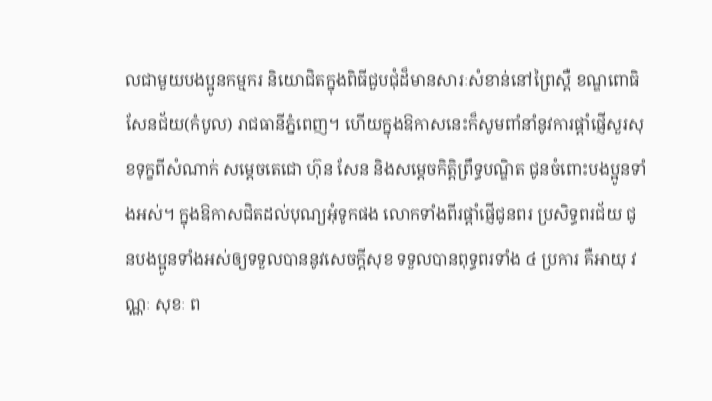លជាមួយបងប្អូនកម្មករ និយោជិតក្នុងពិធីជួបជុំដ៏មានសារៈសំខាន់នៅព្រៃស្ពឺ ខណ្ឌពោធិសែនជ័យ(កំបូល) រាជធានីភ្នំពេញ។ ហើយក្នុងឱកាសនេះក៏សូមពាំនាំនូវការផ្ដាំផ្ញើសួរសុខទុក្ខពីសំណាក់ សម្តេចតេជោ ហ៊ុន សែន និងសម្តេចកិត្តិព្រឹទ្ធបណ្ឌិត ជូនចំពោះបងប្អូនទាំងអស់។ ក្នុងឱកាសជិតដល់បុណ្យអុំទូកផង លោកទាំងពីរផ្តាំផ្ញើជូនពរ ប្រសិទ្ធពរជ័យ ជូនបងប្អូនទាំងអស់ឲ្យទទួលបាននូវសេចក្តីសុខ ទទួលបានពុទ្ធពរទាំង ៤ ប្រការ គឺអាយុ វណ្ណៈ សុខៈ ព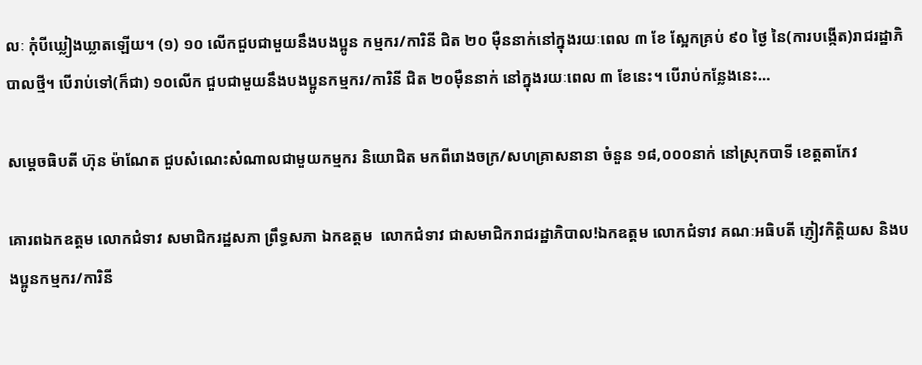លៈ កុំបីឃ្លៀងឃ្លាតឡើយ។ (១) ១០ លើកជួបជាមួយនឹងបងប្អូន កម្មករ/ការិនី ជិត ២០ ម៉ឺននាក់នៅក្នុងរយៈពេល ៣ ខែ ស្អែកគ្រប់ ៩០ ថ្ងៃ នៃ(ការបង្កើត)រាជរដ្ឋាភិបាលថ្មី។ បើរាប់ទៅ(ក៏ជា) ១០លើក ជួបជាមួយនឹងបងប្អូនកម្មករ/ការិនី ជិត ២០ម៉ឺននាក់ នៅក្នុងរយៈពេល ៣ ខែនេះ។ បើរាប់កន្លែងនេះ…

សម្ដេចធិបតី ហ៊ុន ម៉ាណែត ជួបសំណេះសំណាលជាមួយកម្មករ និយោជិត មកពីរោងចក្រ/សហគ្រាសនានា ចំនួន ១៨,០០០នាក់ នៅស្រុកបាទី ខេត្តតាកែវ

គោរពឯកឧត្តម លោកជំទាវ សមាជិករដ្ឋសភា ព្រឹទ្ធសភា ឯកឧត្តម  លោកជំទាវ ជាសមាជិករាជរដ្ឋាភិបាល!ឯកឧត្តម លោកជំទាវ គណៈអធិបតី ភ្ញៀវកិត្តិយស និងបងប្អូនកម្មករ/ការិនី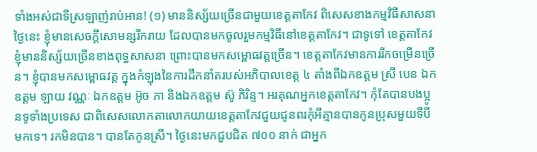ទាំងអស់ជាទីស្រឡាញ់រាប់អាន! (១) មាននិស្ស័យច្រើនជាមួយខេត្តតាកែវ ពិសេសខាងកម្មវិធីសាសនា ថ្ងៃនេះ ខ្ញុំមានសេចក្ដីសោមន្សរីករាយ ដែលបានមកចូលរួមកម្មវិធីនៅខេត្តតាកែវ។ ជាទូទៅ ខេត្តតាកែវ ខ្ញុំមាននិស្ស័យច្រើនខាងពុទ្ធសាសនា ព្រោះបានមកសម្ពោធវត្ដច្រើន។ ខេត្តតាកែវមានការរីកចម្រើនច្រើន។ ខ្ញុំបានមកសម្ពោធវត្ដ ក្នុងកំឡុងនៃការដឹកនាំតរបស់អភិបាលខេត្ត ៤ តាំងពីឯកឧត្តម ស្រី បេន ឯកឧត្តម ឡាយ វណ្ណៈ ឯកឧត្តម អ៊ូច ភា និងឯកឧត្តម ស៊ូ ភិរិន្ទ។ អរគុណអ្នកខេត្តតាកែវ។ កុំតែបានបងប្អូនទូទាំងប្រទេស ជាពិសេសលោកតាលោកយាយខេត្តតាកែវជួយជូនពរកុំអីគ្មានបានកូនប្រុសមួយទីបីមកទេ។ រកមិនបាន។ បានតែកូនស្រី។ ថ្ងៃនេះមកជួបជិត ៧០០ នាក់ ជាអ្នក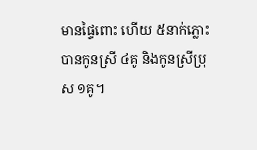មានផ្ទៃពោះ ហើយ ៥នាក់ភ្លោះ បានកូនស្រី ៤គូ និងកូនស្រីប្រុស ១គូ។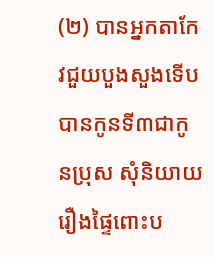(២) បានអ្នកតាកែវជួយបួងសួងទើបបានកូនទី៣ជាកូនប្រុស សុំនិយាយរឿងផ្ទៃពោះប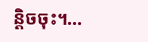ន្ដិចចុះ។…